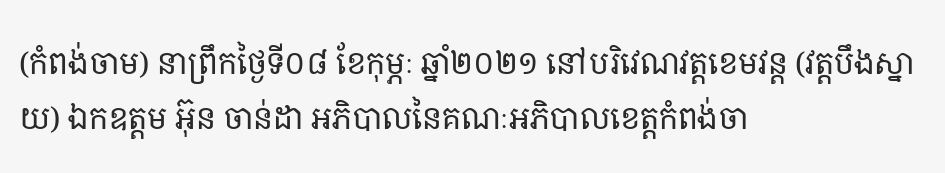(កំពង់ចាម) នាព្រឹកថ្ងៃទី០៨ ខែកុម្ភៈ ឆ្នាំ២០២១ នៅបរិវេណវត្តខេមវន្ត (វត្តបឹងស្នាយ) ឯកឧត្តម អ៊ុន ចាន់ដា អភិបាលនៃគណៈអភិបាលខេត្តកំពង់ចា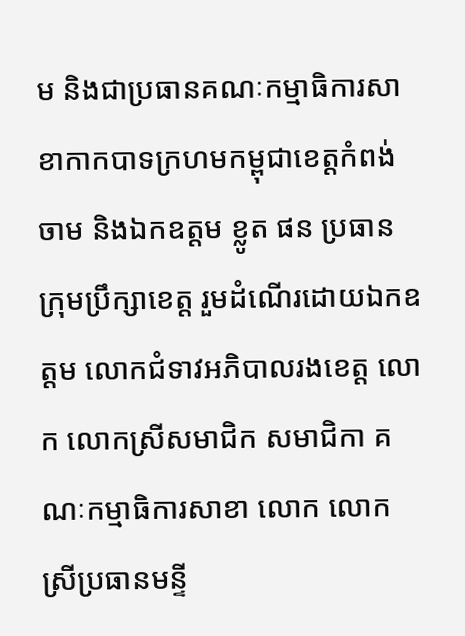ម និងជាប្រធានគណៈកម្មាធិការសាខាកាកបាទក្រហមកម្ពុជាខេត្តកំពង់ចាម និងឯកឧត្តម ខ្លូត ផន ប្រធានក្រុមប្រឹក្សាខេត្ត រួមដំណើរដោយឯកឧត្តម លោកជំទាវអភិបាលរងខេត្ត លោក លោកស្រីសមាជិក សមាជិកា គណៈកម្មាធិការសាខា លោក លោកស្រីប្រធានមន្ទី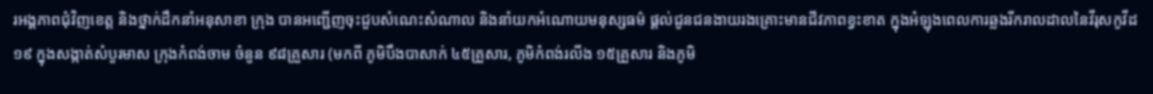រអង្គភាពជុំវិញខេត្ត និងថ្នាក់ដឹកនាំអនុសាខា ក្រុង បានអញ្ជើញចុះជួបសំណេះសំណាល និងនាំយកអំណោយមនុស្សធម៌ ផ្តល់ជូនជនងាយរងគ្រោះមានជីវភាពខ្វះខាត ក្នុងអំឡុងពេលការឆ្លងរីករាលដាលនៃវីរុសកូវីដ ១៩ ក្នុងសង្កាត់សំបួរមាស ក្រុងកំពង់ចាម ចំនួន ៩៨គ្រួសារ (មកពី ភូមិបឹងបាសាក់ ៤៥គ្រួសារ, ភូមិកំពង់រលីង ១៥គ្រួសារ និងភូមិ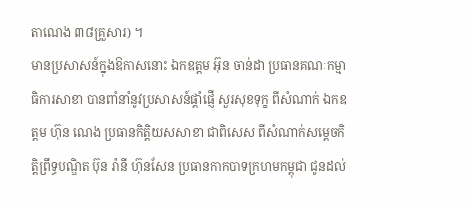តាណេង ៣៨គ្រួសារ) ។
មានប្រសាសន៍ក្នុងឱកាសនោះ ឯកឧត្តម អ៊ុន ចាន់ដា ប្រធានគណៈកម្មាធិការសាខា បានពាំនាំនូវប្រសាសន៍ផ្ដាំផ្ញើ សួរសុខទុក្ខ ពីសំណាក់ ឯកឧត្តម ហ៊ុន ណេង ប្រធានកិត្តិយសសាខា ជាពិសេស ពីសំណាក់សម្ដេចកិត្ដិព្រឹទ្ធបណ្ឌិត ប៊ុន រ៉ានី ហ៊ុនសែន ប្រធានកាកបាទក្រហមកម្ពុជា ជូនដល់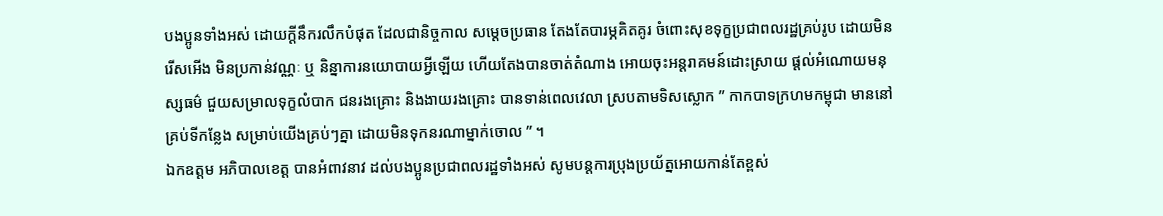បងប្អូនទាំងអស់ ដោយក្តីនឹករលឹកបំផុត ដែលជានិច្ចកាល សម្ដេចប្រធាន តែងតែបារម្ភគិតគូរ ចំពោះសុខទុក្ខប្រជាពលរដ្ឋគ្រប់រូប ដោយមិនរើសអើង មិនប្រកាន់វណ្ណៈ ឬ និន្នាការនយោបាយអ្វីឡើយ ហើយតែងបានចាត់តំណាង អោយចុះអន្តរាគមន៍ដោះស្រាយ ផ្តល់អំណោយមនុស្សធម៌ ជួយសម្រាលទុក្ខលំបាក ជនរងគ្រោះ និងងាយរងគ្រោះ បានទាន់ពេលវេលា ស្របតាមទិសស្លោក ” កាកបាទក្រហមកម្ពុជា មាននៅគ្រប់ទីកន្លែង សម្រាប់យើងគ្រប់ៗគ្នា ដោយមិនទុកនរណាម្នាក់ចោល ” ។
ឯកឧត្តម អភិបាលខេត្ត បានអំពាវនាវ ដល់បងប្អូនប្រជាពលរដ្ឋទាំងអស់ សូមបន្តការប្រុងប្រយ័ត្នអោយកាន់តែខ្ពស់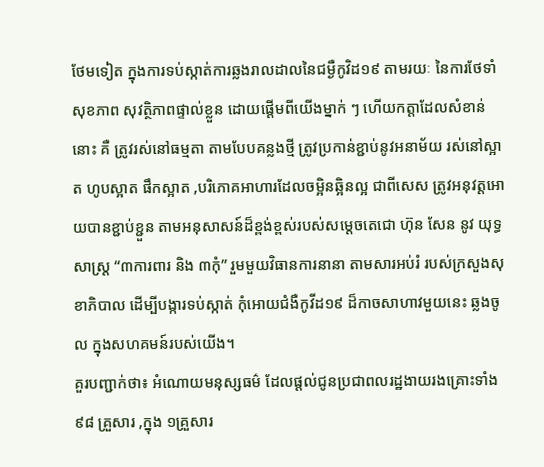ថែមទៀត ក្នុងការទប់ស្កាត់ការឆ្លងរាលដាលនៃជម្ងឺកូវិដ១៩ តាមរយៈ នៃការថែទាំសុខភាព សុវត្ថិភាពផ្ទាល់ខ្លួន ដោយផ្តើមពីយើងម្នាក់ ៗ ហើយកត្តាដែលសំខាន់នោះ គឺ ត្រូវរស់នៅធម្មតា តាមបែបគន្លងថ្មី ត្រូវប្រកាន់ខ្ជាប់នូវអនាម័យ រស់នៅស្អាត ហូបស្អាត ផឹកស្អាត ,បរិភោគអាហារដែលចម្អិនឆ្អិនល្អ ជាពីសេស ត្រូវអនុវត្តអោយបានខ្ជាប់ខ្ជួន តាមអនុសាសន៍ដ៏ខ្ពង់ខ្ពស់របស់សម្តេចតេជោ ហ៊ុន សែន នូវ យុទ្ធសាស្ត្រ “៣ការពារ និង ៣កុំ” រួមមួយវិធានការនានា តាមសារអប់រំ របស់ក្រសួងសុខាភិបាល ដើម្បីបង្ការទប់ស្កាត់ កុំអោយជំងឺកូវីដ១៩ ដ៏កាចសាហាវមួយនេះ ឆ្លងចូល ក្នុងសហគមន៍របស់យើង។
គួរបញ្ជាក់ថា៖ អំណោយមនុស្សធម៌ ដែលផ្តល់ជូនប្រជាពលរដ្ឋងាយរងគ្រោះទាំង ៩៨ គ្រួសារ ,ក្នុង ១គ្រួសារ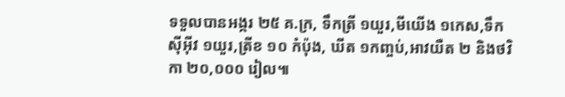ទទួលបានអង្ករ ២៥ គ.ក្រ, ទឹកត្រី ១យួរ,មីយើង ១កេស,ទឹកស៊ីអ៊ីវ ១យួរ,ត្រីខ ១០ កំប៉ុង, ឃីត ១កញ្ចប់,អាវយឺត ២ និងថវិកា ២០,០០០ រៀល៕